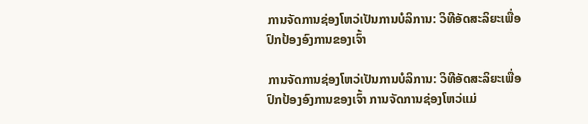ການຈັດການຊ່ອງໂຫວ່ເປັນການບໍລິການ: ວິທີອັດສະລິຍະເພື່ອປົກປ້ອງອົງການຂອງເຈົ້າ

ການຈັດການຊ່ອງໂຫວ່ເປັນການບໍລິການ: ວິທີອັດສະລິຍະເພື່ອປົກປ້ອງອົງການຂອງເຈົ້າ ການຈັດການຊ່ອງໂຫວ່ແມ່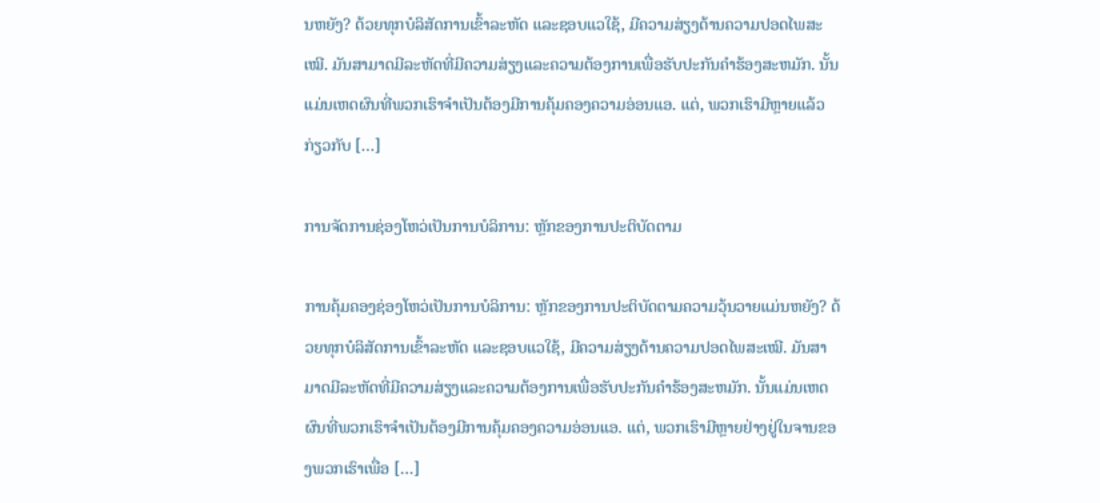ນຫຍັງ? ດ້ວຍທຸກບໍລິສັດການເຂົ້າລະຫັດ ແລະຊອບແວໃຊ້, ມີຄວາມສ່ຽງດ້ານຄວາມປອດໄພສະເໝີ. ມັນສາມາດມີລະຫັດທີ່ມີຄວາມສ່ຽງແລະຄວາມຕ້ອງການເພື່ອຮັບປະກັນຄໍາຮ້ອງສະຫມັກ. ນັ້ນແມ່ນເຫດຜົນທີ່ພວກເຮົາຈໍາເປັນຕ້ອງມີການຄຸ້ມຄອງຄວາມອ່ອນແອ. ແຕ່, ພວກເຮົາມີຫຼາຍແລ້ວກ່ຽວກັບ […]

ການຈັດການຊ່ອງໂຫວ່ເປັນການບໍລິການ: ຫຼັກຂອງການປະຕິບັດຕາມ

ການຄຸ້ມຄອງຊ່ອງໂຫວ່ເປັນການບໍລິການ: ຫຼັກຂອງການປະຕິບັດຕາມຄວາມວຸ້ນວາຍແມ່ນຫຍັງ? ດ້ວຍທຸກບໍລິສັດການເຂົ້າລະຫັດ ແລະຊອບແວໃຊ້, ມີຄວາມສ່ຽງດ້ານຄວາມປອດໄພສະເໝີ. ມັນສາມາດມີລະຫັດທີ່ມີຄວາມສ່ຽງແລະຄວາມຕ້ອງການເພື່ອຮັບປະກັນຄໍາຮ້ອງສະຫມັກ. ນັ້ນແມ່ນເຫດຜົນທີ່ພວກເຮົາຈໍາເປັນຕ້ອງມີການຄຸ້ມຄອງຄວາມອ່ອນແອ. ແຕ່, ພວກເຮົາມີຫຼາຍຢ່າງຢູ່ໃນຈານຂອງພວກເຮົາເພື່ອ […]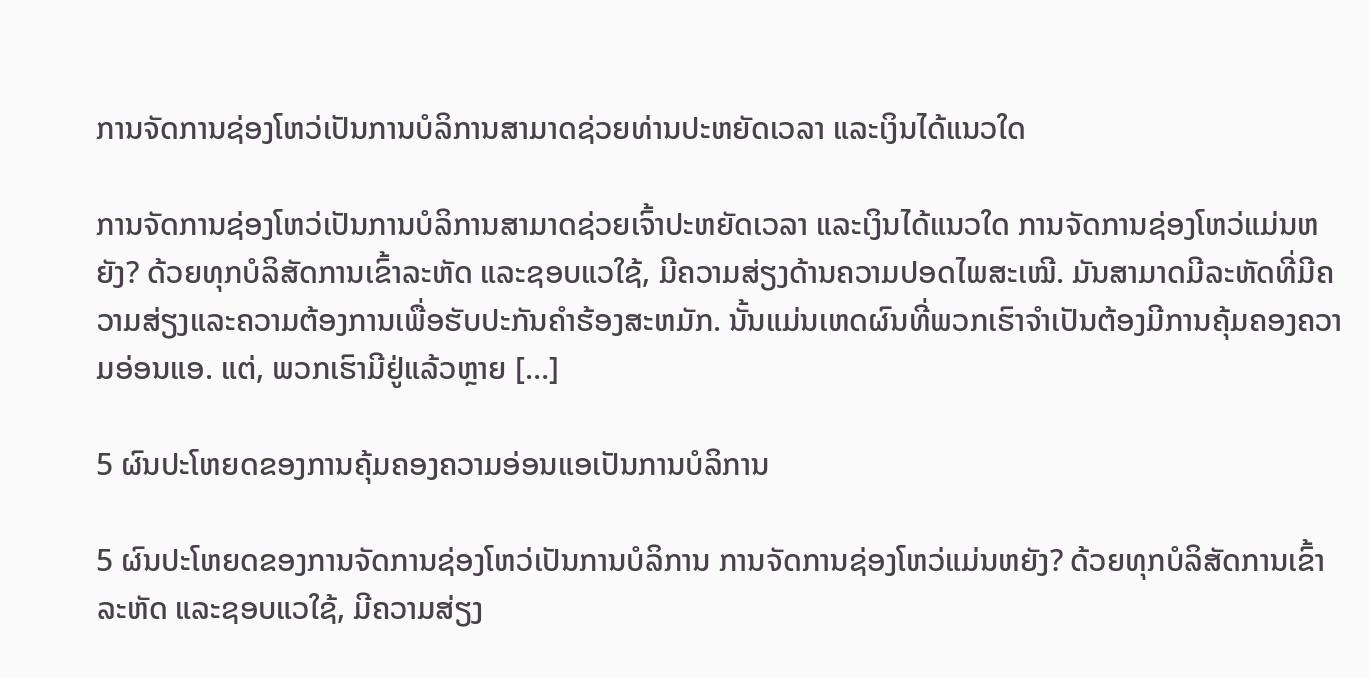ການຈັດການຊ່ອງໂຫວ່ເປັນການບໍລິການສາມາດຊ່ວຍທ່ານປະຫຍັດເວລາ ແລະເງິນໄດ້ແນວໃດ

ການຈັດການຊ່ອງໂຫວ່ເປັນການບໍລິການສາມາດຊ່ວຍເຈົ້າປະຫຍັດເວລາ ແລະເງິນໄດ້ແນວໃດ ການຈັດການຊ່ອງໂຫວ່ແມ່ນຫຍັງ? ດ້ວຍທຸກບໍລິສັດການເຂົ້າລະຫັດ ແລະຊອບແວໃຊ້, ມີຄວາມສ່ຽງດ້ານຄວາມປອດໄພສະເໝີ. ມັນສາມາດມີລະຫັດທີ່ມີຄວາມສ່ຽງແລະຄວາມຕ້ອງການເພື່ອຮັບປະກັນຄໍາຮ້ອງສະຫມັກ. ນັ້ນແມ່ນເຫດຜົນທີ່ພວກເຮົາຈໍາເປັນຕ້ອງມີການຄຸ້ມຄອງຄວາມອ່ອນແອ. ແຕ່, ພວກເຮົາມີຢູ່ແລ້ວຫຼາຍ […]

5 ຜົນປະໂຫຍດຂອງການຄຸ້ມຄອງຄວາມອ່ອນແອເປັນການບໍລິການ

5 ຜົນປະໂຫຍດຂອງການຈັດການຊ່ອງໂຫວ່ເປັນການບໍລິການ ການຈັດການຊ່ອງໂຫວ່ແມ່ນຫຍັງ? ດ້ວຍທຸກບໍລິສັດການເຂົ້າລະຫັດ ແລະຊອບແວໃຊ້, ມີຄວາມສ່ຽງ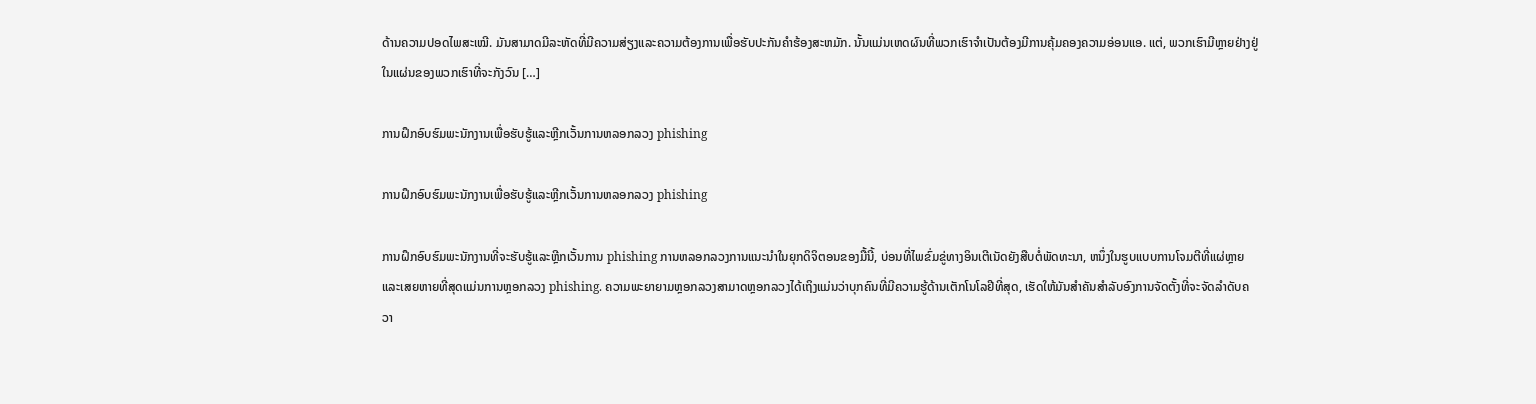ດ້ານຄວາມປອດໄພສະເໝີ. ມັນສາມາດມີລະຫັດທີ່ມີຄວາມສ່ຽງແລະຄວາມຕ້ອງການເພື່ອຮັບປະກັນຄໍາຮ້ອງສະຫມັກ. ນັ້ນແມ່ນເຫດຜົນທີ່ພວກເຮົາຈໍາເປັນຕ້ອງມີການຄຸ້ມຄອງຄວາມອ່ອນແອ. ແຕ່, ພວກເຮົາມີຫຼາຍຢ່າງຢູ່ໃນແຜ່ນຂອງພວກເຮົາທີ່ຈະກັງວົນ […]

ການຝຶກອົບຮົມພະນັກງານເພື່ອຮັບຮູ້ແລະຫຼີກເວັ້ນການຫລອກລວງ phishing

ການຝຶກອົບຮົມພະນັກງານເພື່ອຮັບຮູ້ແລະຫຼີກເວັ້ນການຫລອກລວງ phishing

ການຝຶກອົບຮົມພະນັກງານທີ່ຈະຮັບຮູ້ແລະຫຼີກເວັ້ນການ phishing ການຫລອກລວງການແນະນໍາໃນຍຸກດິຈິຕອນຂອງມື້ນີ້, ບ່ອນທີ່ໄພຂົ່ມຂູ່ທາງອິນເຕີເນັດຍັງສືບຕໍ່ພັດທະນາ, ຫນຶ່ງໃນຮູບແບບການໂຈມຕີທີ່ແຜ່ຫຼາຍແລະເສຍຫາຍທີ່ສຸດແມ່ນການຫຼອກລວງ phishing. ຄວາມພະຍາຍາມຫຼອກລວງສາມາດຫຼອກລວງໄດ້ເຖິງແມ່ນວ່າບຸກຄົນທີ່ມີຄວາມຮູ້ດ້ານເຕັກໂນໂລຢີທີ່ສຸດ, ເຮັດໃຫ້ມັນສໍາຄັນສໍາລັບອົງການຈັດຕັ້ງທີ່ຈະຈັດລໍາດັບຄວາ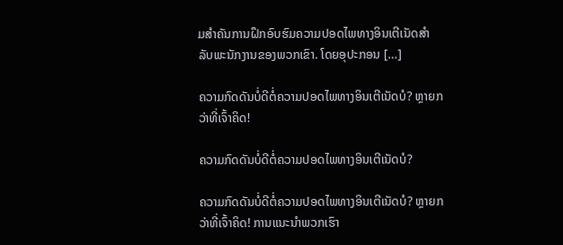ມສໍາຄັນການຝຶກອົບຮົມຄວາມປອດໄພທາງອິນເຕີເນັດສໍາລັບພະນັກງານຂອງພວກເຂົາ. ໂດຍອຸປະກອນ […]

ຄວາມກົດດັນບໍ່ດີຕໍ່ຄວາມປອດໄພທາງອິນເຕີເນັດບໍ? ຫຼາຍກວ່າທີ່ເຈົ້າຄິດ!

ຄວາມກົດດັນບໍ່ດີຕໍ່ຄວາມປອດໄພທາງອິນເຕີເນັດບໍ?

ຄວາມກົດດັນບໍ່ດີຕໍ່ຄວາມປອດໄພທາງອິນເຕີເນັດບໍ? ຫຼາຍກວ່າທີ່ເຈົ້າຄິດ! ການແນະນໍາພວກເຮົາ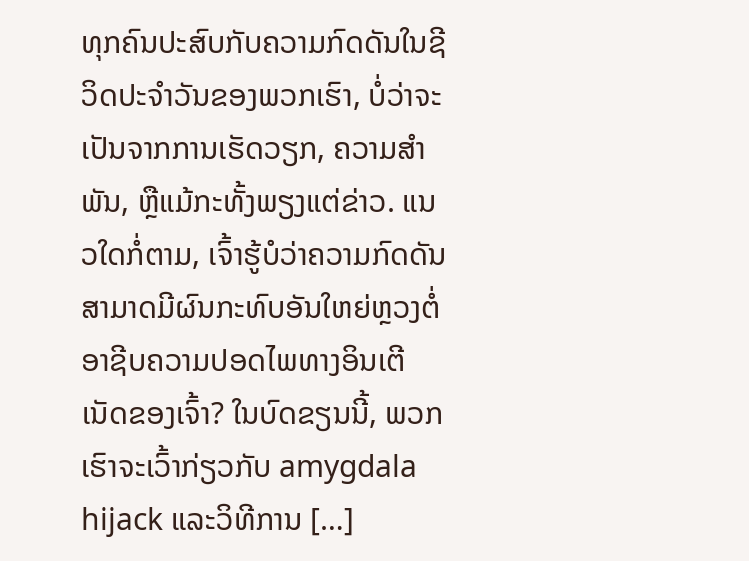ທຸກຄົນປະສົບກັບຄວາມກົດດັນໃນຊີວິດປະຈໍາວັນຂອງພວກເຮົາ, ບໍ່ວ່າຈະເປັນຈາກການເຮັດວຽກ, ຄວາມສໍາພັນ, ຫຼືແມ້ກະທັ້ງພຽງແຕ່ຂ່າວ. ແນວໃດກໍ່ຕາມ, ເຈົ້າຮູ້ບໍວ່າຄວາມກົດດັນສາມາດມີຜົນກະທົບອັນໃຫຍ່ຫຼວງຕໍ່ອາຊີບຄວາມປອດໄພທາງອິນເຕີເນັດຂອງເຈົ້າ? ໃນບົດຂຽນນີ້, ພວກເຮົາຈະເວົ້າກ່ຽວກັບ amygdala hijack ແລະວິທີການ […]